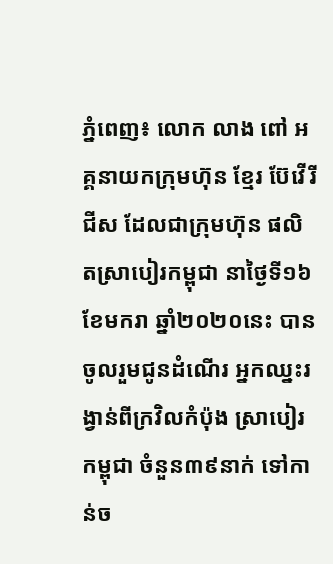ភ្នំពេញ៖ លោក លាង ពៅ អគ្គនាយកក្រុមហ៊ុន ខ្មែរ ប៊ែវើរីជីស ដែលជាក្រុមហ៊ុន ផលិតស្រាបៀរកម្ពុជា នាថ្ងៃទី១៦ ខែមករា ឆ្នាំ២០២០នេះ បានចូលរួមជូនដំណើរ អ្នកឈ្នះរង្វាន់ពីក្រវិលកំប៉ុង ស្រាបៀរកម្ពុជា ចំនួន៣៩នាក់ ទៅកាន់ច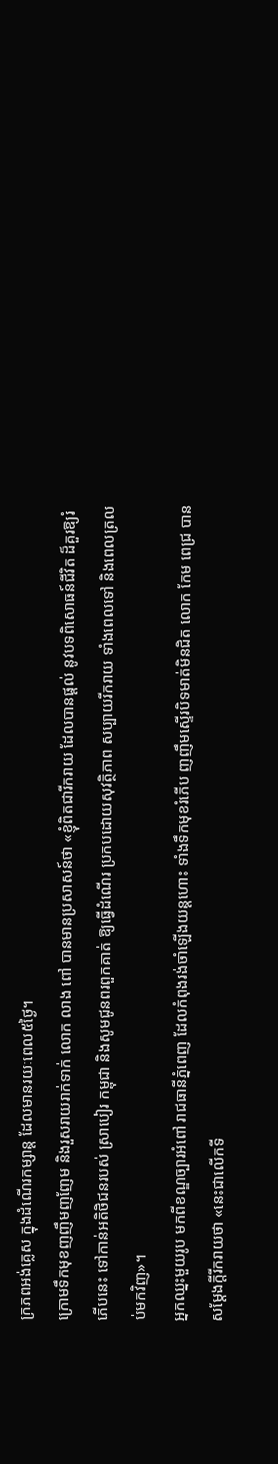ក្រភពអង់គ្លេស ក្នុងដំណើរកម្សាន្ត ដែលមានរយៈពេល៥ថ្ងៃ។
ក្រោមទឹកមុខញញឹមញញែម និងរួសរាយរាក់ទាក់ លោក លាង ពៅ បានមានប្រសាសន៍ថា «ខ្ញុំពិតជារីករាយ ដែលបានផ្តល់ នូវបទពិសោធន៍ជីវិត ដ៏គួរឱ្យរំភើបនេះ ទៅកាន់អតិថិជនរបស់ ស្រាបៀរ កម្ពុជា និងសូមជូនពរពួកគាត់ ឱ្យធ្វើដំណើរ ប្រកបដោយសុវត្ថិភាព សប្បាយរីករាយ ទាំងពេលទៅ និងពេលត្រលប់មកវិញ»។
អ្នកឈ្នះមួយរូប មកពីខណ្ឌច្បារអំពៅ រាជធានីភ្នំពេញ ដែលកំពុងរង់ចាំឡើងយន្តហោះ ទាំងទឹកមុខរំភើប ញញឹមស្ទើរបិទមាត់មិនជិត លោក កែម ពេជ្រ បានសម្តែងក្តីរីករាយថា «នេះជាលើកទី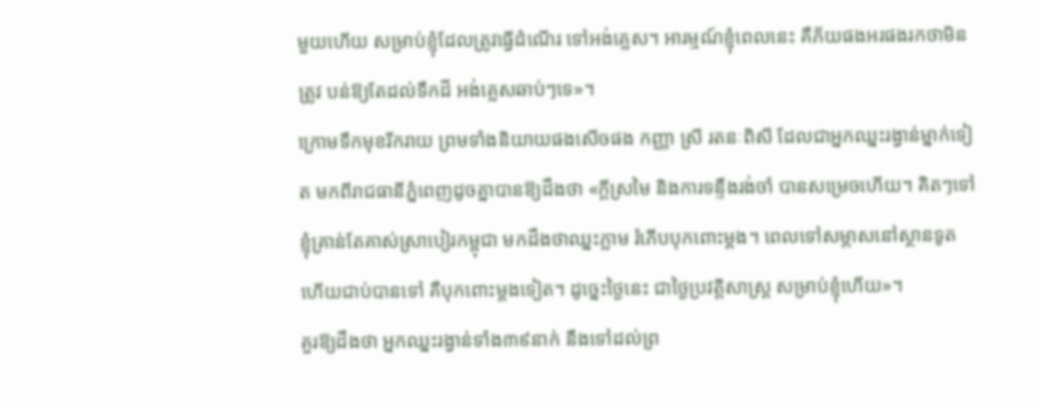មួយហើយ សម្រាប់ខ្ញុំដែលត្រូវធ្វើដំណើរ ទៅអង់គ្លេស។ អារម្មណ៍ខ្ញុំពេលនេះ គឺភ័យផងអរផងរកថាមិនត្រូវ បន់ឱ្យតែដល់ទឹកដី អង់គ្លេសឆាប់ៗទេ»។
ក្រោមទឹកមុខរីករាយ ព្រមទាំងនិយាយផងសើចផង កញ្ញា ស្រី រតនៈពិសី ដែលជាអ្នកឈ្នះរង្វាន់ម្នាក់ទៀត មកពីរាជធានីភ្នំពេញដូចគ្នាបានឱ្យដឹងថា «ក្តីស្រមៃ និងការទន្ទឹងរង់ចាំ បានសម្រេចហើយ។ គិតៗទៅ ខ្ញុំគ្រាន់តែគាស់ស្រាបៀរកម្ពុជា មកដឹងថាឈ្នះភ្លាម រំភើបបុកពោះម្តង។ ពេលទៅសម្ភាសនៅស្ថានទូត ហើយជាប់បានទៅ គឺបុកពោះម្ដងទៀត។ ដូច្នេះថ្ងៃនេះ ជាថ្ងៃប្រវត្តិសាស្រ្ត សម្រាប់ខ្ញុំហើយ»។
គួរឱ្យដឹងថា អ្នកឈ្នះរង្វាន់ទាំង៣៩នាក់ នឹងទៅដល់ព្រ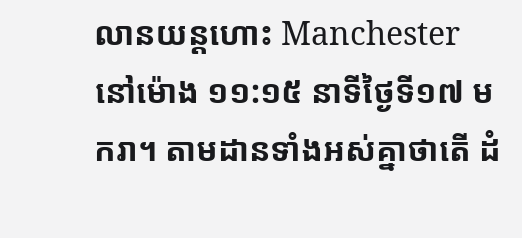លានយន្តហោះ Manchester នៅម៉ោង ១១:១៥ នាទីថ្ងៃទី១៧ មករា។ តាមដានទាំងអស់គ្នាថាតើ ដំ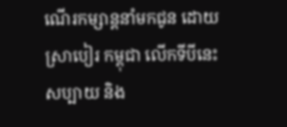ណើរកម្សាន្តនាំមកជូន ដោយស្រាបៀរ កម្ពុជា លើកទីបីនេះសប្បាយ និង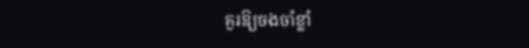គួរឱ្យចងចាំខ្លាំ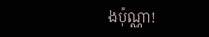ងប៉ុណ្ណា!